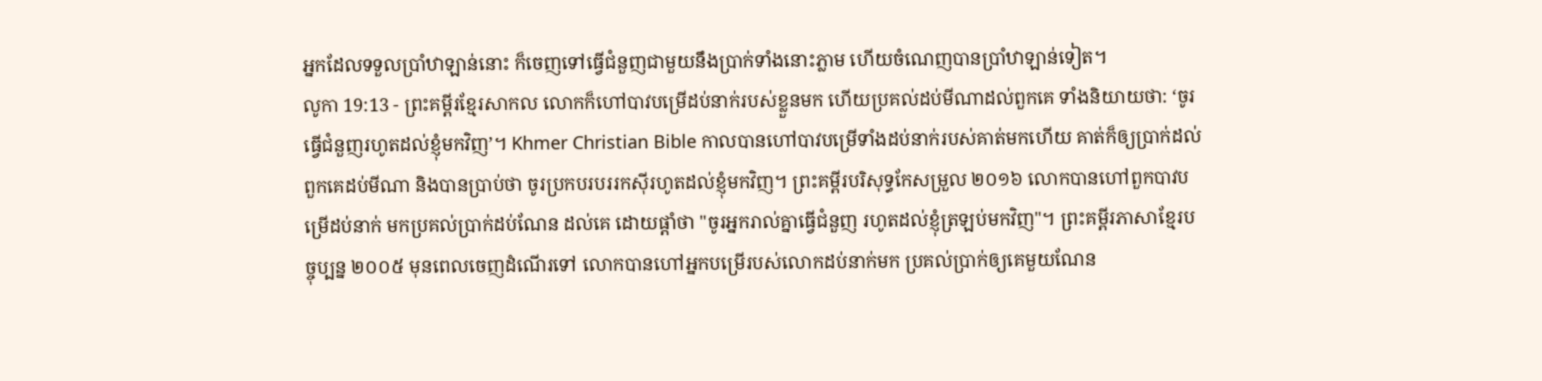អ្នកដែលទទួលប្រាំឋាឡាន់នោះ ក៏ចេញទៅធ្វើជំនួញជាមួយនឹងប្រាក់ទាំងនោះភ្លាម ហើយចំណេញបានប្រាំឋាឡាន់ទៀត។
លូកា 19:13 - ព្រះគម្ពីរខ្មែរសាកល លោកក៏ហៅបាវបម្រើដប់នាក់របស់ខ្លួនមក ហើយប្រគល់ដប់មីណាដល់ពួកគេ ទាំងនិយាយថា: ‘ចូរធ្វើជំនួញរហូតដល់ខ្ញុំមកវិញ’។ Khmer Christian Bible កាលបានហៅបាវបម្រើទាំងដប់នាក់របស់គាត់មកហើយ គាត់ក៏ឲ្យបា្រក់ដល់ពួកគេដប់មីណា និងបានប្រាប់ថា ចូរប្រកបរបររកស៊ីរហូតដល់ខ្ញុំមកវិញ។ ព្រះគម្ពីរបរិសុទ្ធកែសម្រួល ២០១៦ លោកបានហៅពួកបាវបម្រើដប់នាក់ មកប្រគល់ប្រាក់ដប់ណែន ដល់គេ ដោយផ្ដាំថា "ចូរអ្នករាល់គ្នាធ្វើជំនួញ រហូតដល់ខ្ញុំត្រឡប់មកវិញ"។ ព្រះគម្ពីរភាសាខ្មែរបច្ចុប្បន្ន ២០០៥ មុនពេលចេញដំណើរទៅ លោកបានហៅអ្នកបម្រើរបស់លោកដប់នាក់មក ប្រគល់ប្រាក់ឲ្យគេមួយណែន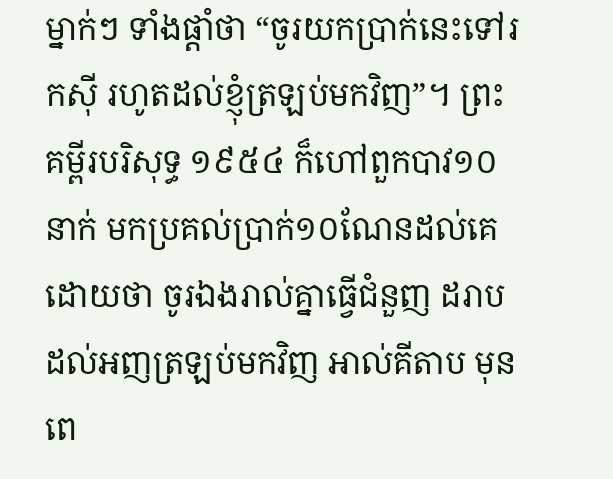ម្នាក់ៗ ទាំងផ្ដាំថា “ចូរយកប្រាក់នេះទៅរកស៊ី រហូតដល់ខ្ញុំត្រឡប់មកវិញ”។ ព្រះគម្ពីរបរិសុទ្ធ ១៩៥៤ ក៏ហៅពួកបាវ១០នាក់ មកប្រគល់ប្រាក់១០ណែនដល់គេ ដោយថា ចូរឯងរាល់គ្នាធ្វើជំនួញ ដរាបដល់អញត្រឡប់មកវិញ អាល់គីតាប មុនពេ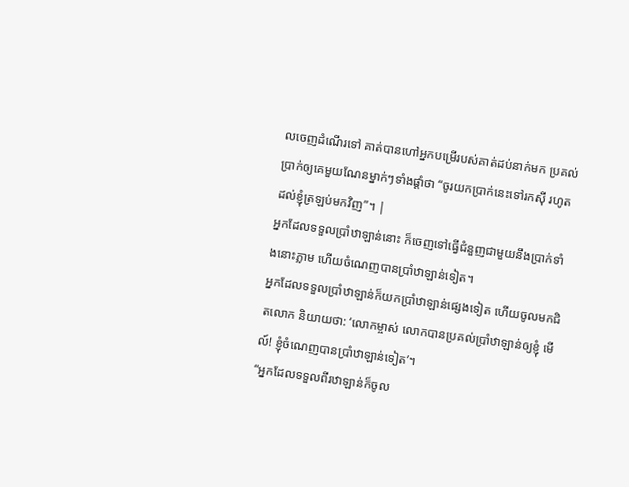លចេញដំណើរទៅ គាត់បានហៅអ្នកបម្រើរបស់គាត់ដប់នាក់មក ប្រគល់ប្រាក់ឲ្យគេមួយណែនម្នាក់ៗទាំងផ្ដាំថា “ចូរយកប្រាក់នេះទៅរកស៊ី រហូតដល់ខ្ញុំត្រឡប់មកវិញ”។ |
អ្នកដែលទទួលប្រាំឋាឡាន់នោះ ក៏ចេញទៅធ្វើជំនួញជាមួយនឹងប្រាក់ទាំងនោះភ្លាម ហើយចំណេញបានប្រាំឋាឡាន់ទៀត។
អ្នកដែលទទួលប្រាំឋាឡាន់ក៏យកប្រាំឋាឡាន់ផ្សេងទៀត ហើយចូលមកជិតលោក និយាយថា: ‘លោកម្ចាស់ លោកបានប្រគល់ប្រាំឋាឡាន់ឲ្យខ្ញុំ មើល៍! ខ្ញុំចំណេញបានប្រាំឋាឡាន់ទៀត’។
“អ្នកដែលទទួលពីរឋាឡាន់ក៏ចូល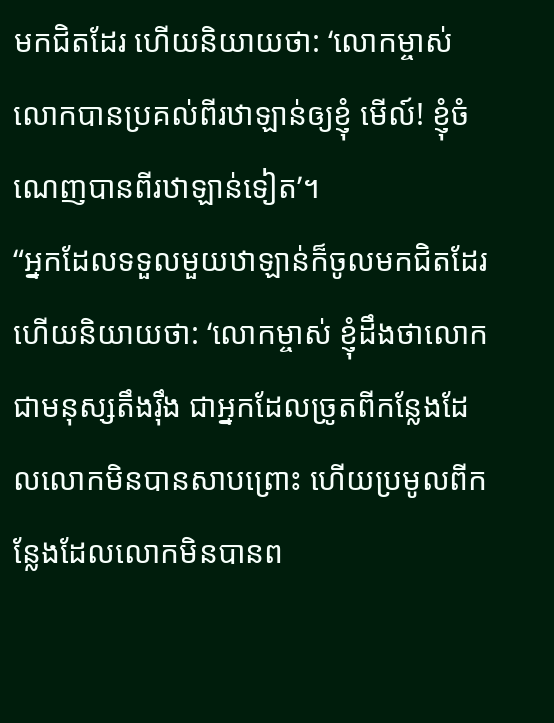មកជិតដែរ ហើយនិយាយថា: ‘លោកម្ចាស់ លោកបានប្រគល់ពីរឋាឡាន់ឲ្យខ្ញុំ មើល៍! ខ្ញុំចំណេញបានពីរឋាឡាន់ទៀត’។
“អ្នកដែលទទួលមួយឋាឡាន់ក៏ចូលមកជិតដែរ ហើយនិយាយថា: ‘លោកម្ចាស់ ខ្ញុំដឹងថាលោកជាមនុស្សតឹងរ៉ឹង ជាអ្នកដែលច្រូតពីកន្លែងដែលលោកមិនបានសាបព្រោះ ហើយប្រមូលពីកន្លែងដែលលោកមិនបានព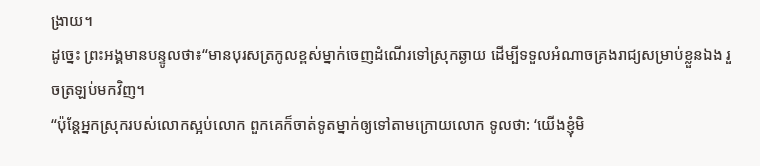ង្រាយ។
ដូច្នេះ ព្រះអង្គមានបន្ទូលថា៖“មានបុរសត្រកូលខ្ពស់ម្នាក់ចេញដំណើរទៅស្រុកឆ្ងាយ ដើម្បីទទួលអំណាចគ្រងរាជ្យសម្រាប់ខ្លួនឯង រួចត្រឡប់មកវិញ។
“ប៉ុន្តែអ្នកស្រុករបស់លោកស្អប់លោក ពួកគេក៏ចាត់ទូតម្នាក់ឲ្យទៅតាមក្រោយលោក ទូលថា: ‘យើងខ្ញុំមិ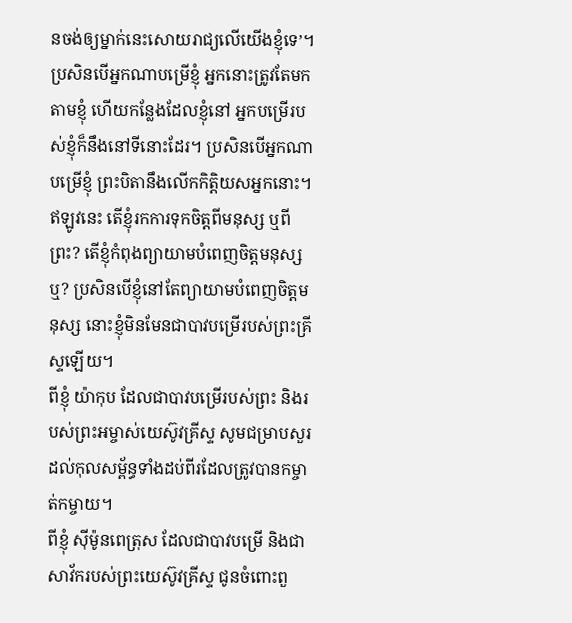នចង់ឲ្យម្នាក់នេះសោយរាជ្យលើយើងខ្ញុំទេ’។
ប្រសិនបើអ្នកណាបម្រើខ្ញុំ អ្នកនោះត្រូវតែមកតាមខ្ញុំ ហើយកន្លែងដែលខ្ញុំនៅ អ្នកបម្រើរបស់ខ្ញុំក៏នឹងនៅទីនោះដែរ។ ប្រសិនបើអ្នកណាបម្រើខ្ញុំ ព្រះបិតានឹងលើកកិត្តិយសអ្នកនោះ។
ឥឡូវនេះ តើខ្ញុំរកការទុកចិត្តពីមនុស្ស ឬពីព្រះ? តើខ្ញុំកំពុងព្យាយាមបំពេញចិត្តមនុស្សឬ? ប្រសិនបើខ្ញុំនៅតែព្យាយាមបំពេញចិត្តមនុស្ស នោះខ្ញុំមិនមែនជាបាវបម្រើរបស់ព្រះគ្រីស្ទឡើយ។
ពីខ្ញុំ យ៉ាកុប ដែលជាបាវបម្រើរបស់ព្រះ និងរបស់ព្រះអម្ចាស់យេស៊ូវគ្រីស្ទ សូមជម្រាបសួរដល់កុលសម្ព័ន្ធទាំងដប់ពីរដែលត្រូវបានកម្ចាត់កម្ចាយ។
ពីខ្ញុំ ស៊ីម៉ូនពេត្រុស ដែលជាបាវបម្រើ និងជាសាវ័ករបស់ព្រះយេស៊ូវគ្រីស្ទ ជូនចំពោះពួ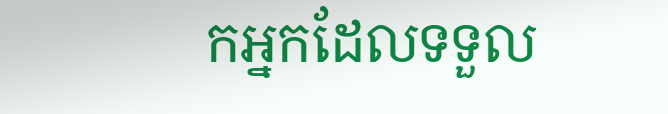កអ្នកដែលទទួល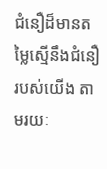ជំនឿដ៏មានតម្លៃស្មើនឹងជំនឿរបស់យើង តាមរយៈ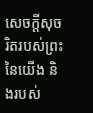សេចក្ដីសុចរិតរបស់ព្រះនៃយើង និងរបស់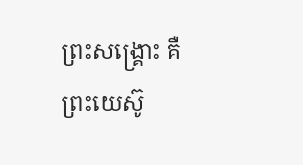ព្រះសង្គ្រោះ គឺព្រះយេស៊ូ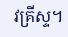វគ្រីស្ទ។